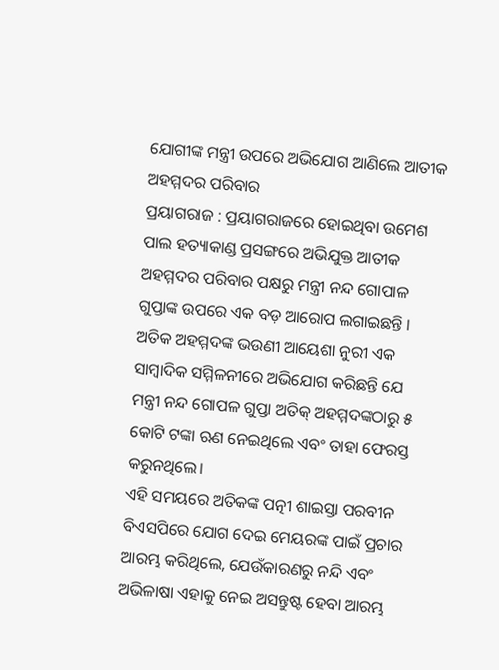ଯୋଗୀଙ୍କ ମନ୍ତ୍ରୀ ଉପରେ ଅଭିଯୋଗ ଆଣିଲେ ଆତୀକ ଅହମ୍ମଦର ପରିବାର
ପ୍ରୟାଗରାଜ : ପ୍ରୟାଗରାଜରେ ହୋଇଥିବା ଉମେଶ ପାଲ ହତ୍ୟାକାଣ୍ଡ ପ୍ରସଙ୍ଗରେ ଅଭିଯୁକ୍ତ ଆତୀକ ଅହମ୍ମଦର ପରିବାର ପକ୍ଷରୁ ମନ୍ତ୍ରୀ ନନ୍ଦ ଗୋପାଳ ଗୁପ୍ତାଙ୍କ ଉପରେ ଏକ ବଡ଼ ଆରୋପ ଲଗାଇଛନ୍ତି । ଅତିକ ଅହମ୍ମଦଙ୍କ ଭଉଣୀ ଆୟେଶା ନୁରୀ ଏକ ସାମ୍ବାଦିକ ସମ୍ମିଳନୀରେ ଅଭିଯୋଗ କରିଛନ୍ତି ଯେ ମନ୍ତ୍ରୀ ନନ୍ଦ ଗୋପଳ ଗୁପ୍ତା ଅତିକ୍ ଅହମ୍ମଦଙ୍କଠାରୁ ୫ କୋଟି ଟଙ୍କା ଋଣ ନେଇଥିଲେ ଏବଂ ତାହା ଫେରସ୍ତ କରୁନଥିଲେ।
ଏହି ସମୟରେ ଅତିକଙ୍କ ପତ୍ନୀ ଶାଇସ୍ତା ପରବୀନ ବିଏସପିରେ ଯୋଗ ଦେଇ ମେୟରଙ୍କ ପାଇଁ ପ୍ରଚାର ଆରମ୍ଭ କରିଥିଲେ, ଯେଉଁକାରଣରୁ ନନ୍ଦି ଏବଂ ଅଭିଳାଷା ଏହାକୁ ନେଇ ଅସନ୍ତୁଷ୍ଟ ହେବା ଆରମ୍ଭ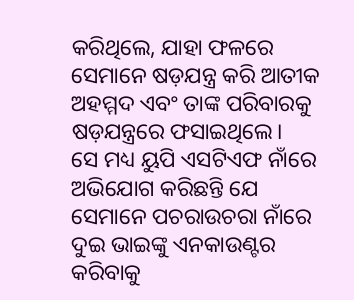କରିଥିଲେ, ଯାହା ଫଳରେ ସେମାନେ ଷଡ଼ଯନ୍ତ୍ର କରି ଆତୀକ ଅହମ୍ମଦ ଏବଂ ତାଙ୍କ ପରିବାରକୁ ଷଡ଼ଯନ୍ତ୍ରରେ ଫସାଇଥିଲେ।
ସେ ମଧ୍ୟ ୟୁପି ଏସଟିଏଫ ନାଁରେ ଅଭିଯୋଗ କରିଛନ୍ତି ଯେ ସେମାନେ ପଚରାଉଚରା ନାଁରେ ଦୁଇ ଭାଇଙ୍କୁ ଏନକାଉଣ୍ଟର କରିବାକୁ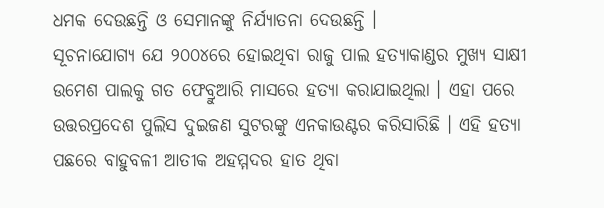ଧମକ ଦେଉଛନ୍ତି ଓ ସେମାନଙ୍କୁ ନିର୍ଯ୍ୟାତନା ଦେଉଛନ୍ତି ।
ସୂଚନାଯୋଗ୍ୟ ଯେ ୨୦୦୪ରେ ହୋଇଥିବା ରାଜୁ ପାଲ ହତ୍ୟାକାଣ୍ଡର ମୁଖ୍ୟ ସାକ୍ଷୀ ଉମେଶ ପାଲକୁ ଗତ ଫେବ୍ରୁଆରି ମାସରେ ହତ୍ୟା କରାଯାଇଥିଲା । ଏହା ପରେ ଉତ୍ତରପ୍ରଦେଶ ପୁଲିସ ଦୁଇଜଣ ସୁଟରଙ୍କୁ ଏନକାଉଣ୍ଟର କରିସାରିଛି । ଏହି ହତ୍ୟା ପଛରେ ବାହୁବଳୀ ଆତୀକ ଅହମ୍ମଦର ହାତ ଥିବା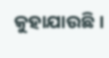କୁହାଯାଉଛି ।